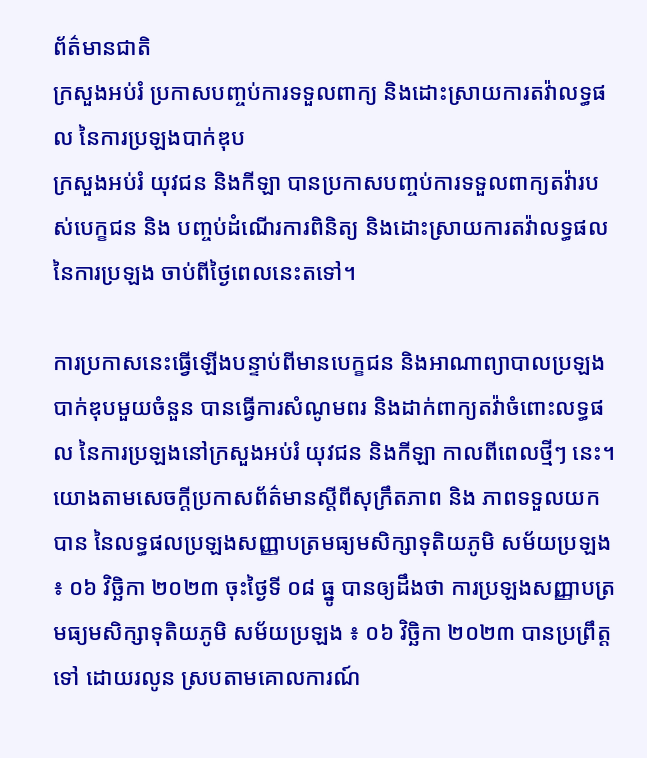ព័ត៌មានជាតិ
ក្រសួងអប់រំ ប្រកាសបញ្ចប់ការទទួលពាក្យ និងដោះស្រាយការតវ៉ាលទ្ធផល នៃការប្រឡងបាក់ឌុប
ក្រសួងអប់រំ យុវជន និងកីឡា បានប្រកាសបញ្ចប់ការទទួលពាក្យតវ៉ារបស់បេក្ខជន និង បញ្ចប់ដំណើរការពិនិត្យ និងដោះស្រាយការតវ៉ាលទ្ធផល នៃការប្រឡង ចាប់ពីថ្ងៃពេលនេះតទៅ។

ការប្រកាសនេះធ្វើឡើងបន្ទាប់ពីមានបេក្ខជន និងអាណាព្យាបាលប្រឡងបាក់ឌុបមួយចំនួន បានធ្វើការសំណូមពរ និងដាក់ពាក្យតវ៉ាចំពោះលទ្ធផល នៃការប្រឡងនៅក្រសួងអប់រំ យុវជន និងកីឡា កាលពីពេលថ្មីៗ នេះ។
យោងតាមសេចក្ដីប្រកាសព័ត៌មានស្តីពីសុក្រឹតភាព និង ភាពទទួលយកបាន នៃលទ្ធផលប្រឡងសញ្ញាបត្រមធ្យមសិក្សាទុតិយភូមិ សម័យប្រឡង ៖ ០៦ វិច្ឆិកា ២០២៣ ចុះថ្ងៃទី ០៨ ធ្នូ បានឲ្យដឹងថា ការប្រឡងសញ្ញាបត្រមធ្យមសិក្សាទុតិយភូមិ សម័យប្រឡង ៖ ០៦ វិច្ឆិកា ២០២៣ បានប្រព្រឹត្តទៅ ដោយរលូន ស្របតាមគោលការណ៍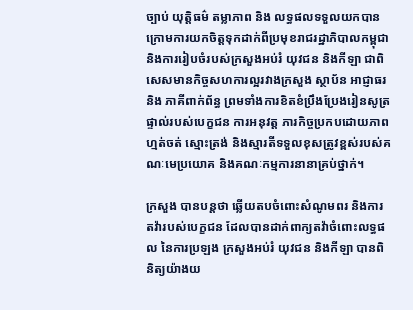ច្បាប់ យុត្តិធម៌ តម្លាភាព និង លទ្ធផលទទួលយកបាន ក្រោមការយកចិត្តទុកដាក់ពីប្រមុខរាជរដ្ឋាភិបាលកម្ពុជា និងការរៀបចំរបស់ក្រសួងអប់រំ យុវជន និងកីឡា ជាពិសេសមានកិច្ចសហការល្អរវាងក្រសួង ស្ថាប័ន អាជ្ញាធរ និង ភាគីពាក់ព័ន្ធ ព្រមទាំងការខិតខំប្រឹងប្រែងរៀនសូត្រផ្ទាល់របស់បេក្ខជន ការអនុវត្ត ភារកិច្ចប្រកបដោយភាពហ្មត់ចត់ ស្មោះត្រង់ និងស្មារតីទទួលខុសត្រូវខ្ពស់របស់គណៈមេប្រយោគ និងគណៈកម្មការនានាគ្រប់ថ្នាក់។

ក្រសួង បានបន្តថា ឆ្លើយតបចំពោះសំណូមពរ និងការតវ៉ារបស់បេក្ខជន ដែលបានដាក់ពាក្យតវ៉ាចំពោះលទ្ធផល នៃការប្រឡង ក្រសួងអប់រំ យុវជន និងកីឡា បានពិនិត្យយ៉ាងយ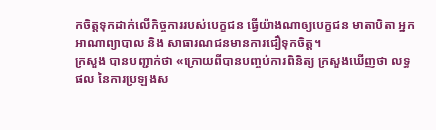កចិត្តទុកដាក់លើកិច្ចការរបស់បេក្ខជន ធ្វើយ៉ាងណាឲ្យបេក្ខជន មាតាបិតា អ្នកអាណាព្យាបាល និង សាធារណជនមានការជឿទុកចិត្ត។
ក្រសួង បានបញ្ជាក់ថា «ក្រោយពីបានបញ្ចប់ការពិនិត្យ ក្រសួងឃើញថា លទ្ធផល នៃការប្រឡងស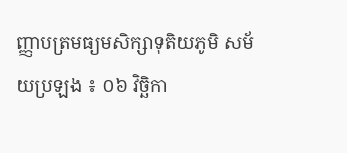ញ្ញាបត្រមធ្យមសិក្សាទុតិយភូមិ សម័យប្រឡង ៖ ០៦ វិច្ឆិកា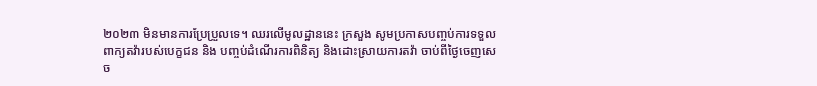២០២៣ មិនមានការប្រែប្រួលទេ។ ឈរលើមូលដ្ឋាននេះ ក្រសួង សូមប្រកាសបញ្ចប់ការទទួលពាក្យតវ៉ារបស់បេក្ខជន និង បញ្ចប់ដំណើរការពិនិត្យ និងដោះស្រាយការតវ៉ា ចាប់ពីថ្ងៃចេញសេច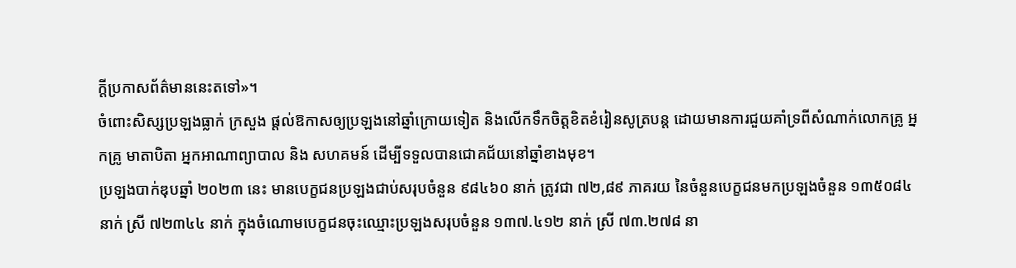ក្ដីប្រកាសព័ត៌មាននេះតទៅ»។
ចំពោះសិស្សប្រឡងធ្លាក់ ក្រសួង ផ្តល់ឱកាសឲ្យប្រឡងនៅឆ្នាំក្រោយទៀត និងលើកទឹកចិត្តខិតខំរៀនសូត្របន្ត ដោយមានការជួយគាំទ្រពីសំណាក់លោកគ្រូ អ្នកគ្រូ មាតាបិតា អ្នកអាណាព្យាបាល និង សហគមន៍ ដើម្បីទទួលបានជោគជ័យនៅឆ្នាំខាងមុខ។
ប្រឡងបាក់ឌុបឆ្នាំ ២០២៣ នេះ មានបេក្ខជនប្រឡងជាប់សរុបចំនួន ៩៨៤៦០ នាក់ ត្រូវជា ៧២,៨៩ ភាគរយ នៃចំនួនបេក្ខជនមកប្រឡងចំនួន ១៣៥០៨៤ នាក់ ស្រី ៧២៣៤៤ នាក់ ក្នុងចំណោមបេក្ខជនចុះឈ្មោះប្រឡងសរុបចំនួន ១៣៧.៤១២ នាក់ ស្រី ៧៣.២៧៨ នា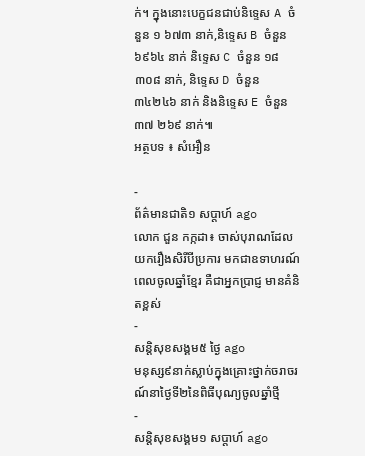ក់។ ក្នុងនោះបេក្ខជនជាប់និទ្ទេស A ចំនួន ១ ៦៧៣ នាក់,និទ្ទេស B ចំនួន ៦៩៦៤ នាក់ និទ្ទេស C ចំនួន ១៨ ៣០៨ នាក់, និទ្ទេស D ចំនួន ៣៤២៤៦ នាក់ និងនិទ្ទេស E ចំនួន ៣៧ ២៦៩ នាក់៕
អត្ថបទ ៖ សំអឿន

-
ព័ត៌មានជាតិ១ សប្តាហ៍ ago
លោក ជួន កក្កដា៖ ចាស់បុរាណដែលយករឿងសិរីបីប្រការ មកជាឧទាហរណ៍ពេលចូលឆ្នាំខ្មែរ គឺជាអ្នកប្រាជ្ញ មានគំនិតខ្ពស់
-
សន្តិសុខសង្គម៥ ថ្ងៃ ago
មនុស្ស៩នាក់ស្លាប់ក្នុងគ្រោះថ្នាក់ចរាចរណ៍នាថ្ងៃទី២នៃពិធីបុណ្យចូលឆ្នាំថ្មី
-
សន្តិសុខសង្គម១ សប្តាហ៍ ago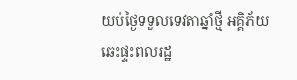យប់ថ្ងៃទទួលទេវតាឆ្នាំថ្មី អគ្គិភ័យឆេះផ្ទះពលរដ្ឋ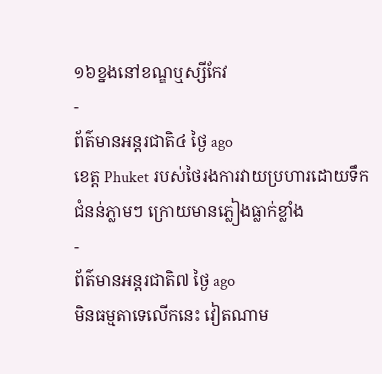១៦ខ្នងនៅខណ្ឌឬស្សីកែវ
-
ព័ត៌មានអន្ដរជាតិ៤ ថ្ងៃ ago
ខេត្ត Phuket របស់ថៃរងការវាយប្រហារដោយទឹកជំនន់ភ្លាមៗ ក្រោយមានភ្លៀងធ្លាក់ខ្លាំង
-
ព័ត៌មានអន្ដរជាតិ៧ ថ្ងៃ ago
មិនធម្មតាទេលើកនេះ វៀតណាម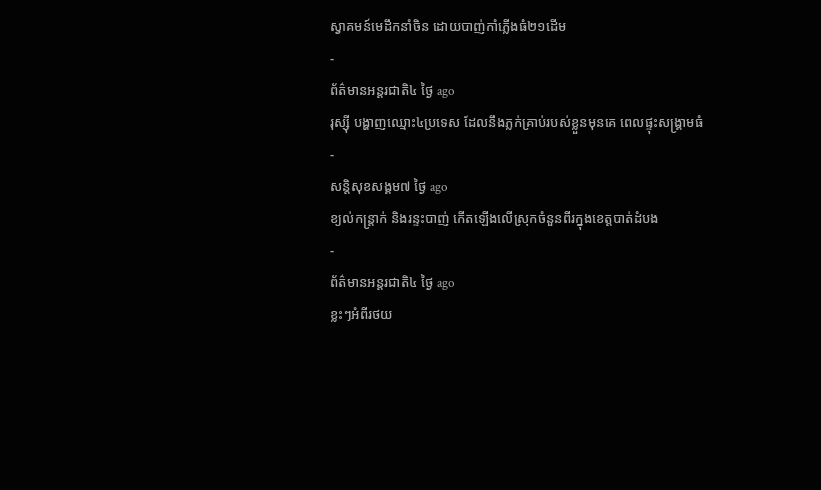ស្វាគមន៍មេដឹកនាំចិន ដោយបាញ់កាំភ្លើងធំ២១ដើម
-
ព័ត៌មានអន្ដរជាតិ៤ ថ្ងៃ ago
រុស្ស៊ី បង្ហាញឈ្មោះ៤ប្រទេស ដែលនឹងភ្លក់គ្រាប់របស់ខ្លួនមុនគេ ពេលផ្ទុះសង្គ្រាមធំ
-
សន្តិសុខសង្គម៧ ថ្ងៃ ago
ខ្យល់កន្ត្រាក់ និងរន្ទះបាញ់ កើតឡើងលើស្រុកចំនួនពីរក្នុងខេត្តបាត់ដំបង
-
ព័ត៌មានអន្ដរជាតិ៤ ថ្ងៃ ago
ខ្លះៗអំពីរថយ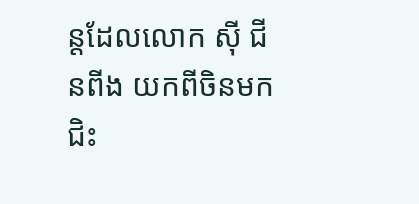ន្តដែលលោក ស៊ី ជីនពីង យកពីចិនមកជិះ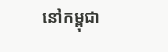នៅកម្ពុជា